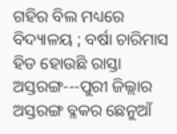ଗହିର ବିଲ ମଧ୍ୟରେ ବିଦ୍ୟାଳୟ ; ବର୍ଷା ଚାରିମାସ ହିଡ ହୋଉଛି ରାସ୍ତା
ଅସ୍ତରଙ୍ଗ---ପୁରୀ ଜିଲ୍ଲାର ଅସ୍ତରଙ୍ଗ ବ୍ଳକର ଛେନୁଆଁ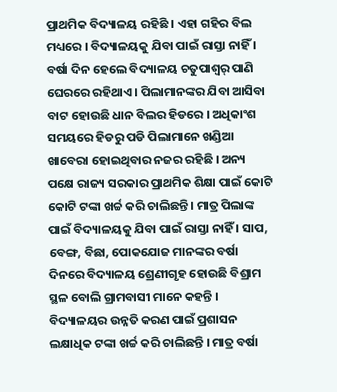ପ୍ରାଥମିକ ବିଦ୍ୟାଳୟ ରହିଛି । ଏହା ଗହିର ବିଲ ମଧ୍ୟରେ । ବିଦ୍ୟାଳୟକୁ ଯିବା ପାଇଁ ରାସ୍ତା ନାହିଁ । ବର୍ଷା ଦିନ ହେଲେ ବିଦ୍ୟାଳୟ ଚତୁପାଶ୍ୱର୍ ପାଣି ଘେରରେ ରହିଥାଏ । ପିଲାମାନଙ୍କର ଯିବା ଆସିବା ବାଟ ହୋଉଛି ଧାନ ବିଲର ହିଡରେ । ଅଧିକାଂଶ ସମୟରେ ହିଡରୁ ପଡି ପିଲାମାନେ ଖଣ୍ଡିଆ ଖାବେରା ହୋଇଥିବାର ନଜର ରହିଛି । ଅନ୍ୟ ପକ୍ଷେ ରାଜ୍ୟ ସରକାର ପ୍ରାଥମିକ ଶିକ୍ଷା ପାଇଁ କୋଟି କୋଟି ଟଙ୍କା ଖର୍ଚ୍ଚ କରି ଚାଲିଛନ୍ତି । ମାତ୍ର ପିଲାଙ୍କ ପାଇଁ ବିଦ୍ୟାଳୟକୁ ଯିବା ପାଇଁ ରାସ୍ତା ନାହିଁ । ସାପ, ବେଙ୍ଗ, ବିଛା, ପୋକଯୋଜ ମାନଙ୍କର ବର୍ଷା ଦିନରେ ବିଦ୍ୟାଳୟ ଶ୍ରେଣୀଗୃହ ହୋଉଛି ବିଶ୍ରାମ ସ୍ଥଳ ବୋଲି ଗ୍ରାମବାସୀ ମାନେ କହନ୍ତି । ବିଦ୍ୟାଳୟର ଉନ୍ନତି କରଣ ପାଇଁ ପ୍ରଶାସନ ଲକ୍ଷାଧିକ ଟଙ୍କା ଖର୍ଚ୍ଚ କରି ଚାଲିଛନ୍ତି । ମାତ୍ର ବର୍ଷା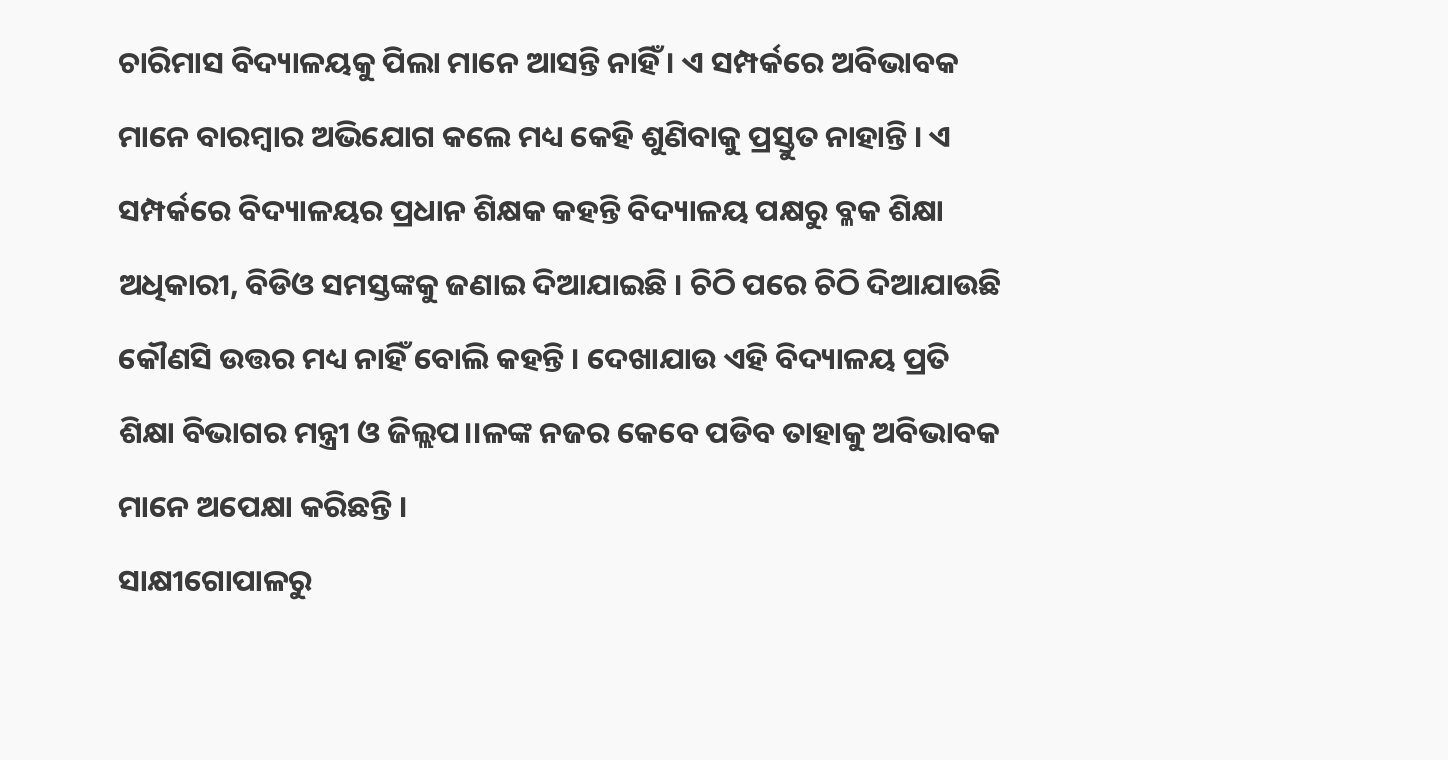ଚାରିମାସ ବିଦ୍ୟାଳୟକୁ ପିଲା ମାନେ ଆସନ୍ତି ନାହିଁ । ଏ ସମ୍ପର୍କରେ ଅବିଭାବକ ମାନେ ବାରମ୍ବାର ଅଭିଯୋଗ କଲେ ମଧ୍ୟ କେହି ଶୁଣିବାକୁ ପ୍ରସ୍ତୁତ ନାହାନ୍ତି । ଏ ସମ୍ପର୍କରେ ବିଦ୍ୟାଳୟର ପ୍ରଧାନ ଶିକ୍ଷକ କହନ୍ତି ବିଦ୍ୟାଳୟ ପକ୍ଷରୁ ବ୍ଳକ ଶିକ୍ଷା ଅଧିକାରୀ, ବିଡିଓ ସମସ୍ତଙ୍କକୁ ଜଣାଇ ଦିଆଯାଇଛି । ଚିଠି ପରେ ଚିଠି ଦିଆଯାଉଛି କୌଣସି ଉତ୍ତର ମଧ୍ୟ ନାହିଁ ବୋଲି କହନ୍ତି । ଦେଖାଯାଉ ଏହି ବିଦ୍ୟାଳୟ ପ୍ରତି ଶିକ୍ଷା ବିଭାଗର ମନ୍ତ୍ରୀ ଓ ଜିଲ୍ଲପ।।ଳଙ୍କ ନଜର କେବେ ପଡିବ ତାହାକୁ ଅବିଭାବକ ମାନେ ଅପେକ୍ଷା କରିଛନ୍ତି ।
ସାକ୍ଷୀଗୋପାଳରୁ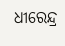ଧୀରେନ୍ଦ୍ର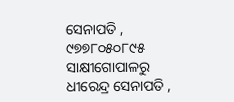ସେନାପତି , ୯୭୭୮୦୫୦୮୯୫
ସାକ୍ଷୀଗୋପାଳରୁ ଧୀରେନ୍ଦ୍ର ସେନାପତି ,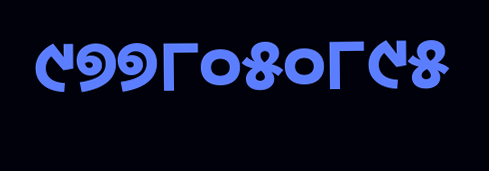୯୭୭୮୦୫୦୮୯୫